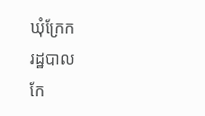ឃុំក្រែក
រដ្ឋបាល
កែ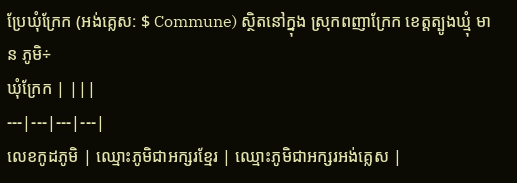ប្រែឃុំក្រែក (អង់គ្លេស: $ Commune) ស្ថិតនៅក្នុង ស្រុកពញាក្រែក ខេត្តត្បូងឃ្មុំ មាន ភូមិ÷
ឃុំក្រែក | |||
---|---|---|---|
លេខកូដភូមិ | ឈ្មោះភូមិជាអក្សរខ្មែរ | ឈ្មោះភូមិជាអក្សរអង់គ្លេស |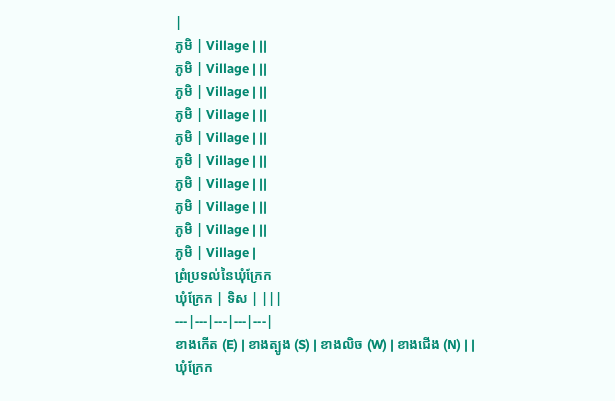|
ភូមិ | Village | ||
ភូមិ | Village | ||
ភូមិ | Village | ||
ភូមិ | Village | ||
ភូមិ | Village | ||
ភូមិ | Village | ||
ភូមិ | Village | ||
ភូមិ | Village | ||
ភូមិ | Village | ||
ភូមិ | Village |
ព្រំប្រទល់នៃឃុំក្រែក
ឃុំក្រែក | ទិស | |||
---|---|---|---|---|
ខាងកើត (E) | ខាងត្បូង (S) | ខាងលិច (W) | ខាងជើង (N) | |
ឃុំក្រែក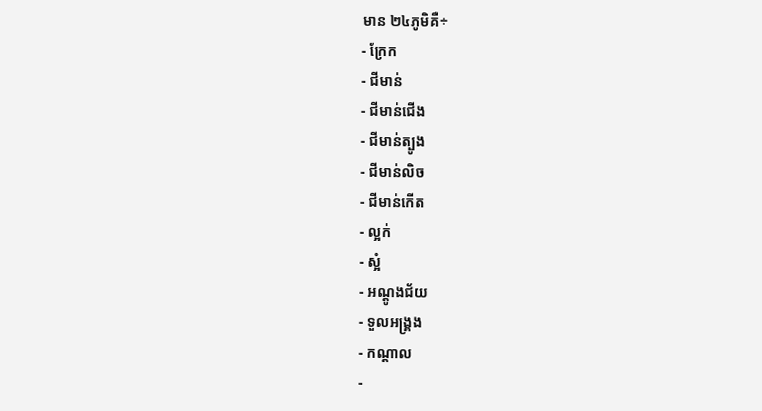មាន ២៤ភូមិគឺ÷
- ក្រែក
- ជីមាន់
- ជីមាន់ជើង
- ជីមាន់ត្បូង
- ជីមាន់លិច
- ជីមាន់កើត
- ល្អក់
- ស្អំ
- អណ្ដូងជ័យ
- ទួលអង្គ្រង
- កណ្ដាល
-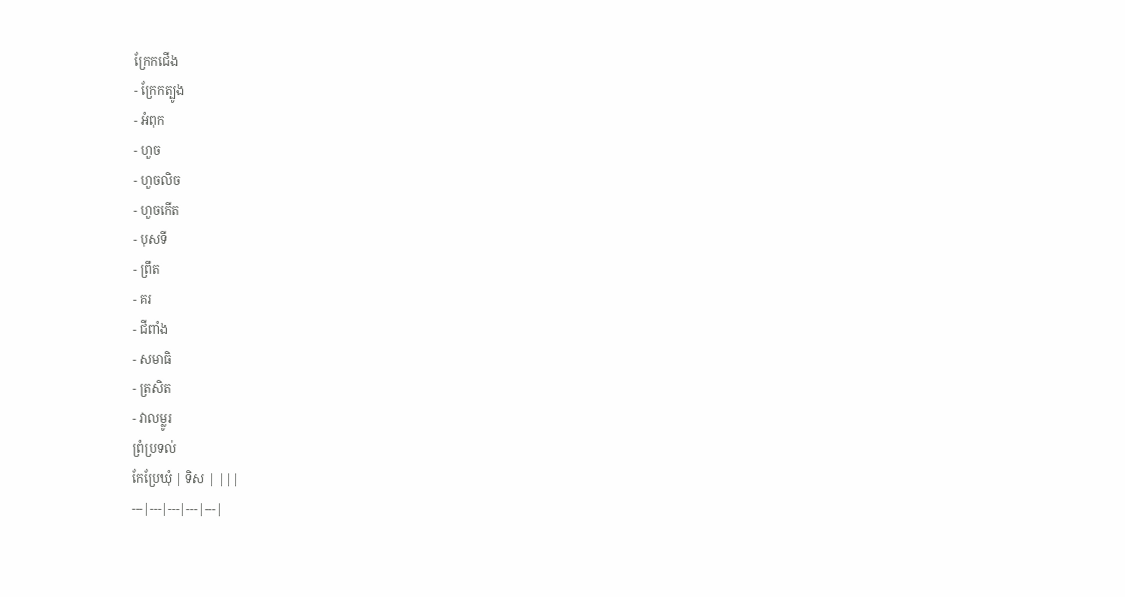ក្រែកជើង
- ក្រែកត្បូង
- អំពុក
- ហួច
- ហួចលិច
- ហួចកើត
- បុសទី
- ព្រឹត
- គរ
- ជីពាំង
- សមាធិ
- ត្រសិត
- វាលម្លូរ
ព្រំប្រទល់
កែប្រែឃុំ | ទិស | |||
---|---|---|---|---|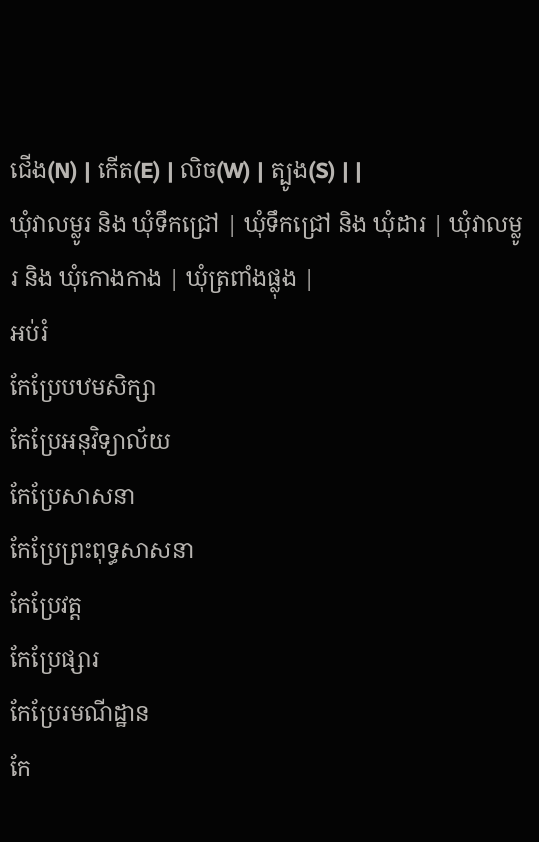ជើង(N) | កើត(E) | លិច(W) | ត្បូង(S) | |
ឃុំវាលម្លូរ និង ឃុំទឹកជ្រៅ | ឃុំទឹកជ្រៅ និង ឃុំដារ | ឃុំវាលម្លូរ និង ឃុំកោងកាង | ឃុំត្រពាំងផ្លុង |
អប់រំ
កែប្រែបឋមសិក្សា
កែប្រែអនុវិទ្យាល័យ
កែប្រែសាសនា
កែប្រែព្រះពុទ្ធសាសនា
កែប្រែវត្ត
កែប្រែផ្សារ
កែប្រែរមណីដ្ឋាន
កែ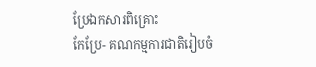ប្រែឯកសារពិគ្រោះ
កែប្រែ- គណកម្មការជាតិរៀបចំ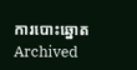ការបោះឆ្នោត Archived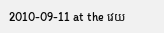2010-09-11 at the វេយ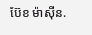ប៊ែខ ម៉ាស៊ីន.